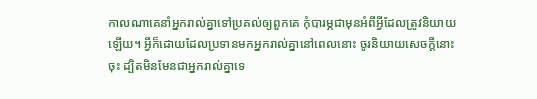កាលណាគេនាំអ្នករាល់គ្នាទៅប្រគល់ឲ្យពួកគេ កុំបារម្ភជាមុនអំពីអ្វីដែលត្រូវនិយាយឡើយ។ អ្វីក៏ដោយដែលប្រទានមកអ្នករាល់គ្នានៅពេលនោះ ចូរនិយាយសេចក្ដីនោះចុះ ដ្បិតមិនមែនជាអ្នករាល់គ្នាទេ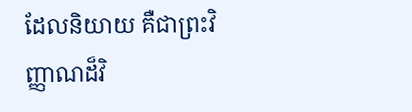ដែលនិយាយ គឺជាព្រះវិញ្ញាណដ៏វិ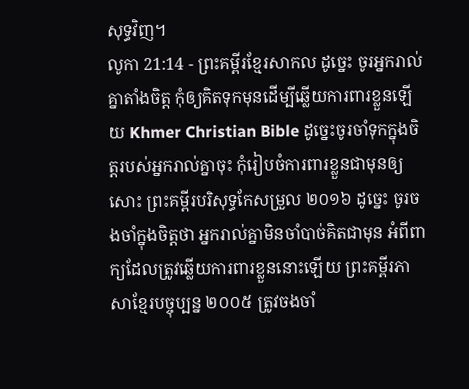សុទ្ធវិញ។
លូកា 21:14 - ព្រះគម្ពីរខ្មែរសាកល ដូច្នេះ ចូរអ្នករាល់គ្នាតាំងចិត្ត កុំឲ្យគិតទុកមុនដើម្បីឆ្លើយការពារខ្លួនឡើយ Khmer Christian Bible ដូច្នេះចូរចាំទុកក្នុងចិត្ដរបស់អ្នករាល់គ្នាចុះ កុំរៀបចំការពារខ្លួនជាមុនឲ្យសោះ ព្រះគម្ពីរបរិសុទ្ធកែសម្រួល ២០១៦ ដូច្នេះ ចូរចងចាំក្នុងចិត្តថា អ្នករាល់គ្នាមិនចាំបាច់គិតជាមុន អំពីពាក្យដែលត្រូវឆ្លើយការពារខ្លួននោះឡើយ ព្រះគម្ពីរភាសាខ្មែរបច្ចុប្បន្ន ២០០៥ ត្រូវចងចាំ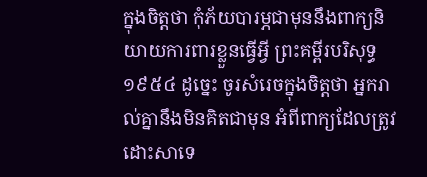ក្នុងចិត្តថា កុំភ័យបារម្ភជាមុននឹងពាក្យនិយាយការពារខ្លួនធ្វើអ្វី ព្រះគម្ពីរបរិសុទ្ធ ១៩៥៤ ដូច្នេះ ចូរសំរេចក្នុងចិត្តថា អ្នករាល់គ្នានឹងមិនគិតជាមុន អំពីពាក្យដែលត្រូវដោះសាទេ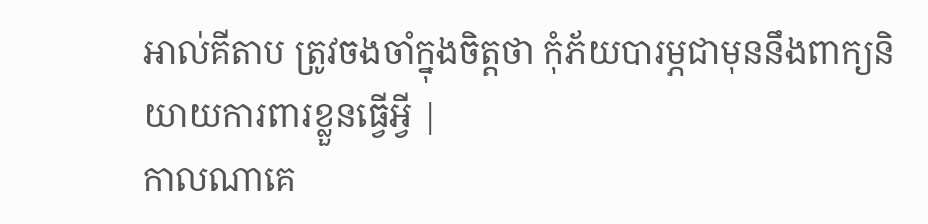អាល់គីតាប ត្រូវចងចាំក្នុងចិត្ដថា កុំភ័យបារម្ភជាមុននឹងពាក្យនិយាយការពារខ្លួនធ្វើអ្វី |
កាលណាគេ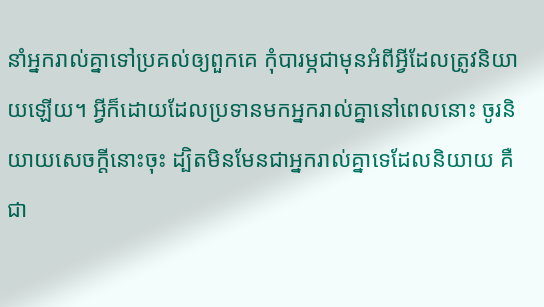នាំអ្នករាល់គ្នាទៅប្រគល់ឲ្យពួកគេ កុំបារម្ភជាមុនអំពីអ្វីដែលត្រូវនិយាយឡើយ។ អ្វីក៏ដោយដែលប្រទានមកអ្នករាល់គ្នានៅពេលនោះ ចូរនិយាយសេចក្ដីនោះចុះ ដ្បិតមិនមែនជាអ្នករាល់គ្នាទេដែលនិយាយ គឺជា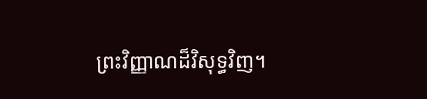ព្រះវិញ្ញាណដ៏វិសុទ្ធវិញ។